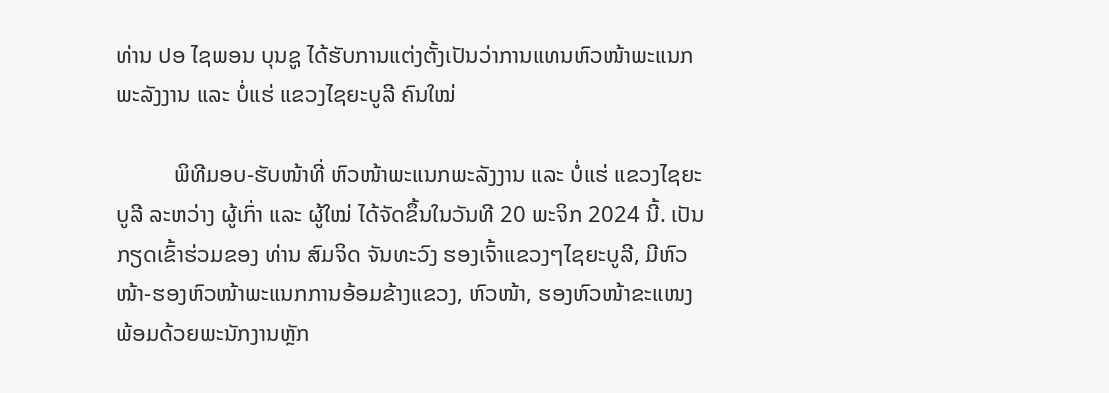ທ່ານ ປອ ໄຊພອນ ບຸນຊູ ໄດ້ຮັບການແຕ່ງຕັ້ງເປັນວ່າການແທນຫົວໜ້າພະແນກພະລັງງານ ແລະ ບໍ່ແຮ່ ແຂວງໄຊຍະບູລີ ຄົນໃໝ່

          ພິທີມອບ-ຮັບໜ້າທີ່ ຫົວໜ້າພະແນກພະລັງງານ ແລະ ບໍ່ແຮ່ ແຂວງໄຊຍະບູລີ ລະຫວ່າງ ຜູ້ເກົ່າ ແລະ ຜູ້ໃໝ່ ໄດ້ຈັດຂຶ້ນໃນວັນທີ 20 ພະຈິກ 2024 ນີ້. ເປັນກຽດເຂົ້າຮ່ວມຂອງ ທ່ານ ສົມຈິດ ຈັນທະວົງ ຮອງເຈົ້າແຂວງໆໄຊຍະບູລີ, ມີຫົວໜ້າ-ຮອງຫົວໜ້າພະແນກການອ້ອມຂ້າງແຂວງ, ຫົວໜ້າ, ຮອງຫົວໜ້າຂະແໜງ ພ້ອມດ້ວຍພະນັກງານຫຼັກ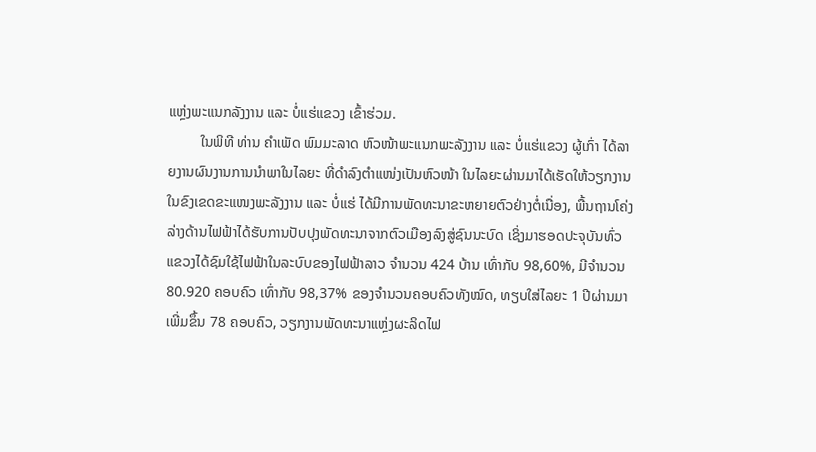ແຫຼ່ງພະແນກລັງງານ ແລະ ບໍ່ແຮ່ແຂວງ ເຂົ້າຮ່ວມ.
         ໃນພິທີ ທ່ານ ຄໍາເພັດ ພົມມະລາດ ຫົວໜ້າພະແນກພະລັງງານ ແລະ ບໍ່ແຮ່ແຂວງ ຜູ້ເກົ່າ ໄດ້ລາຍງານຜົນງານການນຳພາໃນໄລຍະ ທີ່ດຳລົງຕຳແໜ່ງເປັນຫົວໜ້າ ໃນໄລຍະຜ່ານມາໄດ້ເຮັດໃຫ້ວຽກງານໃນຂົງເຂດຂະແໜງພະລັງງານ ແລະ ບໍ່ແຮ່ ໄດ້ມີການພັດທະນາຂະຫຍາຍຕົວຢ່າງຕໍ່ເນື່ອງ, ພື້ນຖານໂຄ່ງລ່າງດ້ານໄຟຟ້າໄດ້ຮັບການປັບປຸງພັດທະນາຈາກຕົວເມືອງລົງສູ່ຊົນນະບົດ ເຊິ່ງມາຮອດປະຈຸບັນທົ່ວແຂວງໄດ້ຊົມໃຊ້ໄຟຟ້າໃນລະບົບຂອງໄຟຟ້າລາວ ຈໍານວນ 424 ບ້ານ ເທົ່າກັບ 98,60%, ມີຈໍານວນ 80.920 ຄອບຄົວ ເທົ່າກັບ 98,37% ຂອງຈໍານວນຄອບຄົວທັງໝົດ, ທຽບໃສ່ໄລຍະ 1 ປີຜ່ານມາ ເພີ່ມຂຶ້ນ 78 ຄອບຄົວ, ວຽກງານພັດທະນາແຫຼ່ງຜະລິດໄຟ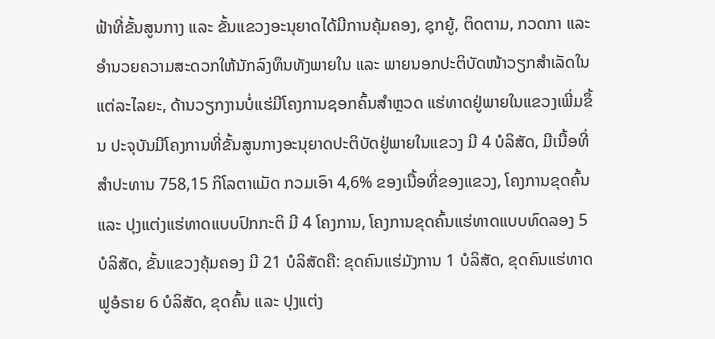ຟ້າທີ່ຂັ້ນສູນກາງ ແລະ ຂັ້ນແຂວງອະນຸຍາດໄດ້ມີການຄຸ້ມຄອງ, ຊຸກຍູ້, ຕິດຕາມ, ກວດກາ ແລະ ອໍານວຍຄວາມສະດວກໃຫ້ນັກລົງທຶນທັງພາຍໃນ ແລະ ພາຍນອກປະຕິບັດໜ້າວຽກສໍາເລັດໃນແຕ່ລະໄລຍະ, ດ້ານວຽກງານບໍ່ແຮ່ມີໂຄງການຊອກຄົ້ນສໍາຫຼວດ ແຮ່ທາດຢູ່ພາຍໃນແຂວງເພີ່ມຂຶ້ນ ປະຈຸບັນມີໂຄງການທີ່ຂັ້ນສູນກາງອະນຸຍາດປະຕິບັດຢູ່ພາຍໃນແຂວງ ມີ 4 ບໍລິສັດ, ມີເນື້ອທີ່ສໍາປະທານ 758,15 ກິໂລຕາແມັດ ກວມເອົາ 4,6% ຂອງເນື້ອທີ່ຂອງແຂວງ, ໂຄງການຂຸດຄົ້ນ ແລະ ປຸງແຕ່ງແຮ່ທາດແບບປົກກະຕິ ມີ 4 ໂຄງການ, ໂຄງການຂຸດຄົ້ນແຮ່ທາດແບບທົດລອງ 5 ບໍລິສັດ, ຂັ້ນແຂວງຄຸ້ມຄອງ ມີ 21 ບໍລິສັດຄື: ຂຸດຄົນແຮ່ມັງການ 1 ບໍລິສັດ, ຂຸດຄົນແຮ່ທາດຟູອໍຣາຍ 6 ບໍລິສັດ, ຂຸດຄົ້ນ ແລະ ປຸງແຕ່ງ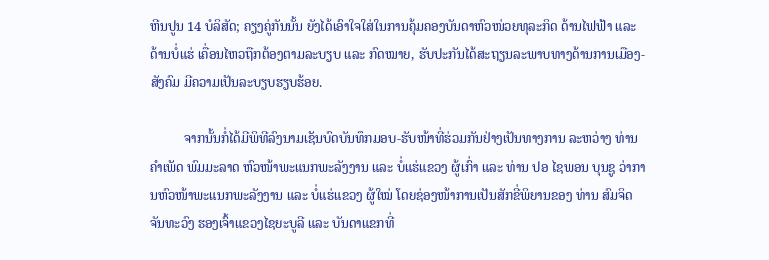ຫີນປູນ 14 ບໍລິສັດ; ຄຽງຄູ່ກັນນັ້ນ ຍັງໄດ້ເອົາໃຈໃສ່ໃນການຄຸ້ມຄອງບັນດາຫົວໜ່ວຍທຸລະກິດ ດ້ານໄຟຟ້າ ແລະ ດ້ານບໍ່ແຮ່ ເຄື່ອນໄຫວຖືກຕ້ອງຕາມລະບຽບ ແລະ ກົດໝາຍ, ຮັບປະກັນໄດ້ສະຖຽນລະພາບທາງດ້ານການເມືອງ-ສັງຄົມ ມີຄວາມເປັນລະບຽບຮຽບຮ້ອຍ.

          ຈາກນັ້ນກໍ່ໄດ້ມີພິທີລົງນາມເຊັນບົດບັນທຶກມອບ-ຮັບໜ້າທີ່ຮ່ວມກັນຢ່າງເປັນທາງການ ລະຫວ່າງ ທ່ານ ຄໍາເພັດ ພົມມະລາດ ຫົວໜ້າພະແນກພະລັງງານ ແລະ ບໍ່ແຮ່ແຂວງ ຜູ້ເກົ່າ ແລະ ທ່ານ ປອ ໄຊພອນ ບຸນຊູ ວ່າການຫົວໜ້າພະແນກພະລັງງານ ແລະ ບໍ່ແຮ່ແຂວງ ຜູ້ໃໝ່ ໂດຍຊ່ອງໜ້າການເປັນສັກຂີ່ພິຍານຂອງ ທ່ານ ສົມຈິດ ຈັນທະວົງ ຮອງເຈົ້າແຂວງໄຊຍະບູລີ ແລະ ບັນດາແຂກທີ່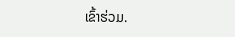ເຂົ້າຮ່ວມ.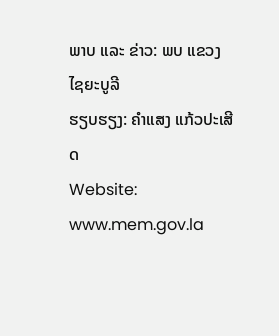ພາບ ແລະ ຂ່າວ: ພບ ແຂວງໄຊຍະບູລີ
ຮຽບຮຽງ: ຄຳແສງ ແກ້ວປະເສີດ
Website: www.mem.gov.la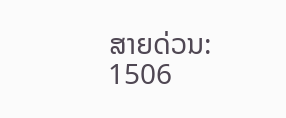ສາຍດ່ວນ: 1506